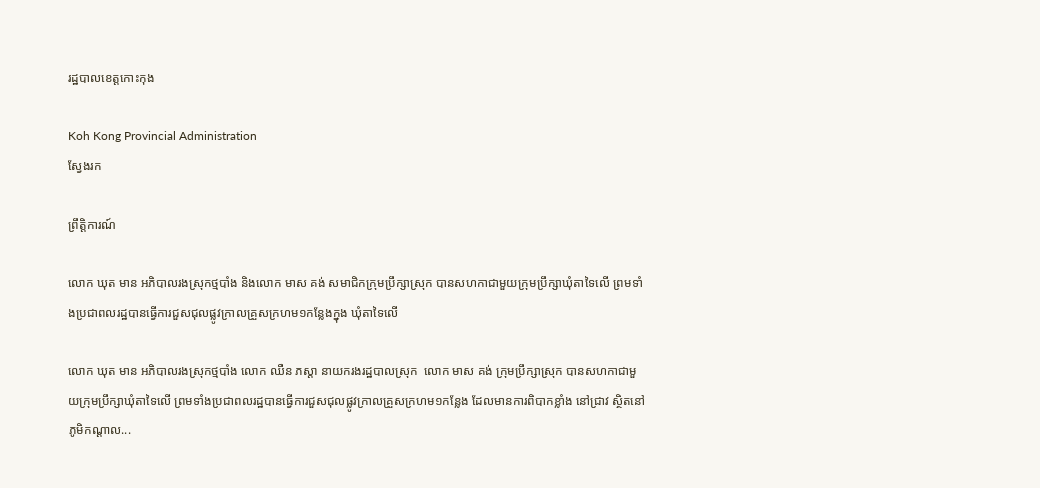រដ្ឋបាលខេត្តកោះកុង

Koh Kong Provincial Administration
ស្វែងរក

ព្រឹត្តិការណ៍

លោក ឃុត មាន អភិបាលរងស្រុកថ្មបាំង និងលោក មាស គង់ សមាជិកក្រុមប្រឹក្សាស្រុក បានសហកាជាមួយក្រុមប្រឹក្សាឃុំតាទៃលើ ព្រមទាំងប្រជាពលរដ្ឋបានធ្វើការជួសជុលផ្លូវក្រាលគ្រួសក្រហម១កន្លែងក្នុង ឃុំតាទៃលើ

លោក ឃុត មាន អភិបាលរងស្រុកថ្មបាំង លោក ឈឺន ភស្ដា នាយករងរដ្ឋបាលស្រុក  លោក មាស គង់ ក្រុមប្រឹក្សាស្រុក បានសហកាជាមួយក្រុមប្រឹក្សាឃុំតាទៃលើ ព្រមទាំងប្រជាពលរដ្ឋបានធ្វើការជួសជុលផ្លូវក្រាលគ្រួសក្រហម១កន្លែង ដែលមានការពិបាកខ្លាំង នៅជ្រាវ ស្ថិតនៅភូមិកណ្ដាល...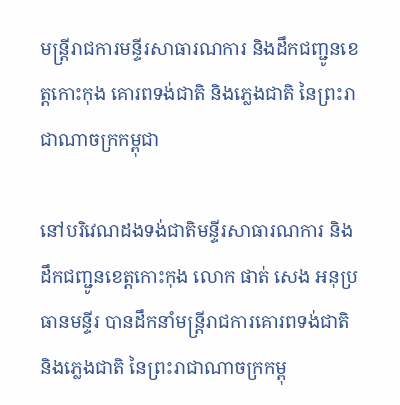មន្ត្រីរាជការមន្ទីរសាធារណការ និងដឹកជញ្ជូនខេត្តកោះកុង គោរពទង់ជាតិ និងភ្លេងជាតិ នៃព្រះរាជាណាចក្រកម្ពុជា

នៅបរិវេណដងទង់ជាតិមន្ទីរសាធារណការ និងដឹកជញ្ជូនខេត្តកោះកុង លោក ផាត់ សេង អនុប្រធានមន្ទីរ បានដឹកនាំមន្ត្រីរាជការគោរពទង់ជាតិ និងភ្លេងជាតិ នៃព្រះរាជាណាចក្រកម្ពុ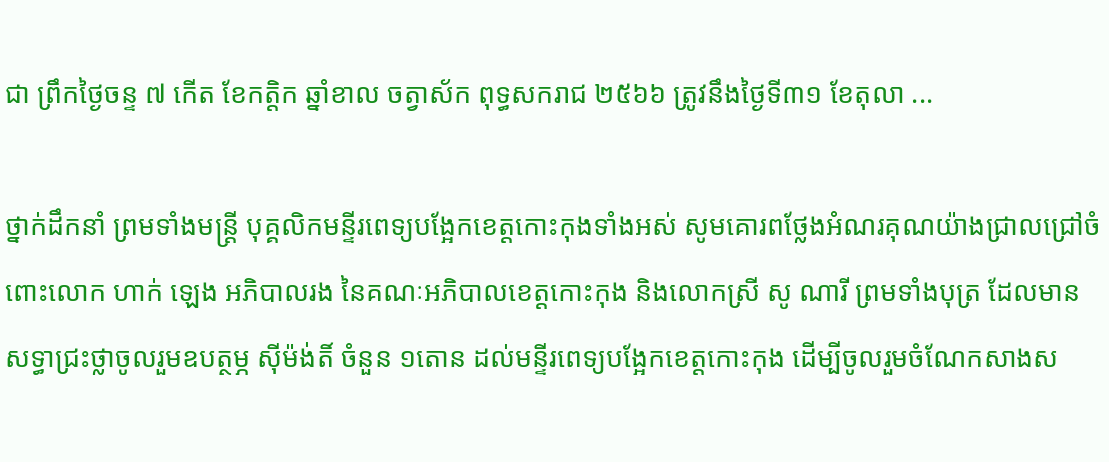ជា ព្រឹកថ្ងៃចន្ទ ៧ កើត ខែកត្តិក ឆ្នាំខាល ចត្វាស័ក ពុទ្ធសករាជ ២៥៦៦ ត្រូវនឹងថ្ងៃទី៣១ ខែតុលា ...

ថ្នាក់ដឹកនាំ ព្រមទាំងមន្ត្រី បុគ្គលិកមន្ទីរពេទ្យបង្អែកខេត្តកោះកុងទាំងអស់ សូមគោរពថ្លែងអំណរគុណយ៉ាងជ្រាលជ្រៅចំពោះលោក ហាក់ ឡេង អភិបាលរង នៃគណៈអភិបាលខេត្តកោះកុង និងលោកស្រី សូ ណារី ព្រមទាំងបុត្រ ដែលមានសទ្ធាជ្រះថ្លាចូលរួមឧបត្ថម្ភ ស៊ីម៉ង់តិ៍ ចំនួន ១តោន ដល់មន្ទីរពេទ្យបង្អែកខេត្តកោះកុង ដើម្បីចូលរួមចំណែកសាងស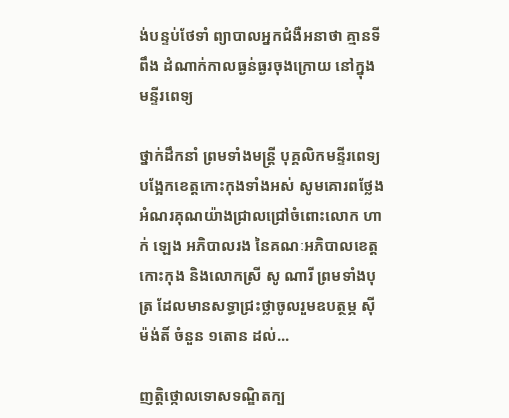ង់បន្ទប់ថែទាំ ព្យាបាលអ្នកជំងឺអនាថា គ្មានទីពឹង ដំណាក់កាលធ្ងន់ធ្ងរចុងក្រោយ នៅក្នុងមន្ទីរពេទ្យ

ថ្នាក់ដឹកនាំ ព្រមទាំងមន្ត្រី បុគ្គលិកមន្ទីរពេទ្យបង្អែកខេត្តកោះកុងទាំងអស់ សូមគោរពថ្លែងអំណរគុណយ៉ាងជ្រាលជ្រៅចំពោះលោក ហាក់ ឡេង អភិបាលរង នៃគណៈអភិបាលខេត្តកោះកុង និងលោកស្រី សូ ណារី ព្រមទាំងបុត្រ ដែលមានសទ្ធាជ្រះថ្លាចូលរួមឧបត្ថម្ភ ស៊ីម៉ង់តិ៍ ចំនួន ១តោន ដល់...

ញត្តិថ្កោលទោសទណ្ឌិតក្ប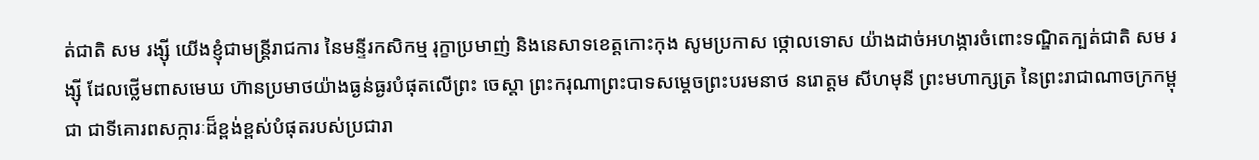ត់ជាតិ សម រង្ស៊ី យើងខ្ញុំជាមន្ត្រីរាជការ នៃមន្ទីរកសិកម្ម រុក្ខាប្រមាញ់ និងនេសាទខេត្តកោះកុង សូមប្រកាស ថ្កោលទោស យ៉ាងដាច់អហង្ការចំពោះទណ្ឌិតក្បត់ជាតិ សម រង្ស៊ី ដែលថ្លើមពាសមេឃ ហ៊ានប្រមាថយ៉ាងធ្ងន់ធ្ងរបំផុតលើព្រះ ចេស្តា ព្រះករុណាព្រះបាទសម្តេចព្រះបរមនាថ នរោត្តម សីហមុនី ព្រះមហាក្សត្រ នៃព្រះរាជាណាចក្រកម្ពុជា ជាទីគោរពសក្ការៈដ៏ខ្ពង់ខ្ពស់បំផុតរបស់ប្រជារា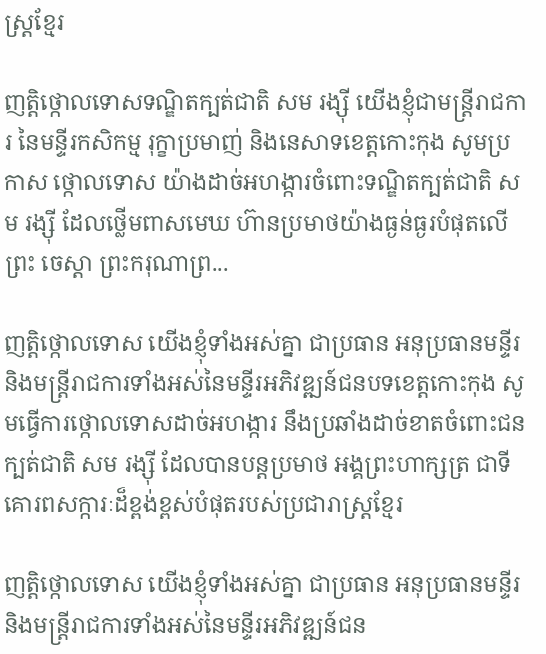ស្ត្រខ្មែរ

ញត្តិថ្កោលទោសទណ្ឌិតក្បត់ជាតិ សម រង្ស៊ី យើងខ្ញុំជាមន្ត្រីរាជការ នៃមន្ទីរកសិកម្ម រុក្ខាប្រមាញ់ និងនេសាទខេត្តកោះកុង សូមប្រកាស ថ្កោលទោស យ៉ាងដាច់អហង្ការចំពោះទណ្ឌិតក្បត់ជាតិ សម រង្ស៊ី ដែលថ្លើមពាសមេឃ ហ៊ានប្រមាថយ៉ាងធ្ងន់ធ្ងរបំផុតលើព្រះ ចេស្តា ព្រះករុណាព្រ...

ញត្តិថ្កោលទោស យើងខ្ញុំទាំងអស់គ្នា ជាប្រធាន អនុប្រធានមន្ទីរ និងមន្ត្រីរាជការទាំងអស់នៃមន្ទីរអភិវឌ្ឍន៍ជនបទខេត្តកោះកុង សូមធ្វើការថ្កោលទោសដាច់អហង្ការ នឹងប្រឆាំងដាច់ខាតចំពោះជនក្បត់ជាតិ សម រង្ស៊ី ដែលបានបន្តប្រមាថ អង្គព្រះហាក្សត្រ ជាទីគោរពសក្ការៈដ៏ខ្ពង់ខ្ពស់បំផុតរបស់ប្រជារាស្ត្រខ្មែរ

ញត្តិថ្កោលទោស យើងខ្ញុំទាំងអស់គ្នា ជាប្រធាន អនុប្រធានមន្ទីរ និងមន្ត្រីរាជការទាំងអស់នៃមន្ទីរអភិវឌ្ឍន៍ជន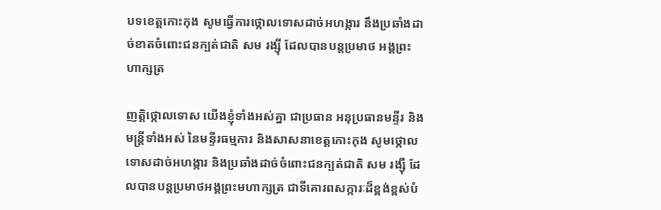បទខេត្តកោះកុង សូមធ្វើការថ្កោលទោសដាច់អហង្ការ នឹងប្រឆាំងដាច់ខាតចំពោះជនក្បត់ជាតិ សម រង្ស៊ី ដែលបានបន្តប្រមាថ អង្គព្រះហាក្សត្រ

ញត្តិថ្កោលទោស យើងខ្ញុំទាំងអស់គ្នា ជាប្រធាន អនុប្រធានមន្ទីរ និងមន្ត្រីទាំងអស់ នៃមន្ទីរធម្មការ និងសាសនាខេត្តកោះកុង សូមថ្កោលទោសដាច់អហង្ការ និងប្រឆាំងដាច់ចំពោះជនក្បត់ជាតិ សម រង្ស៊ី ដែលបានបន្តប្រមាថអង្គព្រះមហាក្សត្រ ជាទីគោរពសក្ការៈដ៏ខ្ពង់ខ្ពស់បំ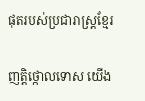ផុតរបស់ប្រជារាស្ត្រខ្មែរ

ញត្តិថ្កោលទោស យើង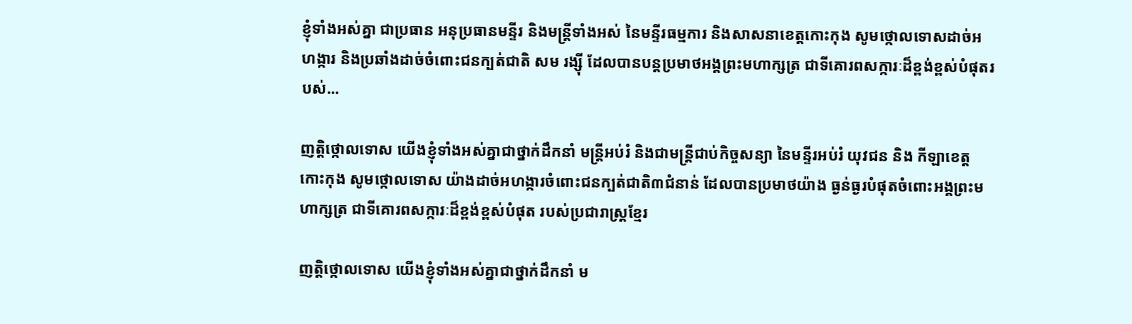ខ្ញុំទាំងអស់គ្នា ជាប្រធាន អនុប្រធានមន្ទីរ និងមន្ត្រីទាំងអស់ នៃមន្ទីរធម្មការ និងសាសនាខេត្តកោះកុង សូមថ្កោលទោសដាច់អហង្ការ និងប្រឆាំងដាច់ចំពោះជនក្បត់ជាតិ សម រង្ស៊ី ដែលបានបន្តប្រមាថអង្គព្រះមហាក្សត្រ ជាទីគោរពសក្ការៈដ៏ខ្ពង់ខ្ពស់បំផុតរបស់...

ញត្តិថ្កោលទោស យើងខ្ញុំទាំងអស់គ្នាជាថ្នាក់ដឹកនាំ មន្ត្រីអប់រំ និងជាមន្ត្រីជាប់កិច្ចសន្យា នៃមន្ទីរអប់រំ យុវជន និង កីឡាខេត្តកោះកុង សូមថ្កោលទោស យ៉ាងដាច់អហង្ការចំពោះជនក្បត់ជាតិ៣ជំនាន់ ដែលបានប្រមាថយ៉ាង ធ្ងន់ធ្ងរបំផុតចំពោះអង្គព្រះមហាក្សត្រ ជាទីគោរពសក្ការៈដ៏ខ្ពង់ខ្ពស់បំផុត របស់ប្រជារាស្ត្រខ្មែរ

ញត្តិថ្កោលទោស យើងខ្ញុំទាំងអស់គ្នាជាថ្នាក់ដឹកនាំ ម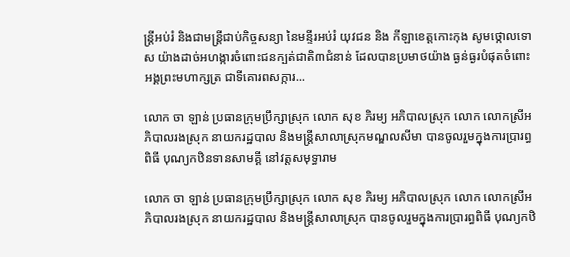ន្ត្រីអប់រំ និងជាមន្ត្រីជាប់កិច្ចសន្យា នៃមន្ទីរអប់រំ យុវជន និង កីឡាខេត្តកោះកុង សូមថ្កោលទោស យ៉ាងដាច់អហង្ការចំពោះជនក្បត់ជាតិ៣ជំនាន់ ដែលបានប្រមាថយ៉ាង ធ្ងន់ធ្ងរបំផុតចំពោះអង្គព្រះមហាក្សត្រ ជាទីគោរពសក្ការ...

លោក ចា ឡាន់ ប្រធានក្រុមប្រឹក្សាស្រុក លោក សុខ ភិរម្យ អភិបាលស្រុក លោក លោកស្រីអភិបាលរងស្រុក នាយករដ្ឋបាល និងមន្រ្តីសាលាស្រុកមណ្ឌលសីមា បានចូលរួមក្នុងការប្រារព្ធពិធី បុណ្យកឋិនទានសាមគ្គី នៅវត្តសមុទ្ធារាម

លោក ចា ឡាន់ ប្រធានក្រុមប្រឹក្សាស្រុក លោក សុខ ភិរម្យ អភិបាលស្រុក លោក លោកស្រីអភិបាលរងស្រុក នាយករដ្ឋបាល និងមន្រ្តីសាលាស្រុក បានចូលរួមក្នុងការប្រារព្ធពិធី បុណ្យកឋិ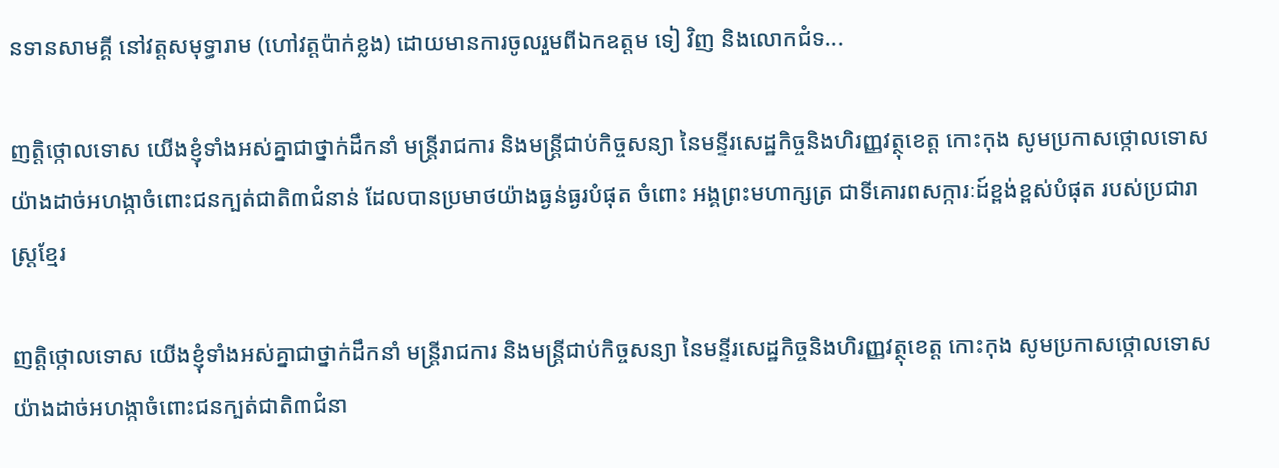នទានសាមគ្គី នៅវត្តសមុទ្ធារាម (ហៅវត្តប៉ាក់ខ្លង) ដោយមានការចូលរួមពីឯកឧត្តម ទៀ វិញ និងលោកជំទ...

ញត្តិថ្កោលទោស យើងខ្ញុំទាំងអស់គ្នាជាថ្នាក់ដឹកនាំ មន្ត្រីរាជការ និងមន្ត្រីជាប់កិច្ចសន្យា នៃមន្ទីរសេដ្ឋកិច្ចនិងហិរញ្ញវត្ថុខេត្ត កោះកុង សូមប្រកាសថ្កោលទោស យ៉ាងដាច់អហង្កាចំពោះជនក្បត់ជាតិ៣ជំនាន់ ដែលបានប្រមាថយ៉ាងធ្ងន់ធ្ងរបំផុត ចំពោះ អង្គព្រះមហាក្សត្រ ជាទីគោរពសក្ការៈដ៍ខ្ពង់ខ្ពស់បំផុត របស់ប្រជារាស្ត្រខ្មែរ

ញត្តិថ្កោលទោស យើងខ្ញុំទាំងអស់គ្នាជាថ្នាក់ដឹកនាំ មន្ត្រីរាជការ និងមន្ត្រីជាប់កិច្ចសន្យា នៃមន្ទីរសេដ្ឋកិច្ចនិងហិរញ្ញវត្ថុខេត្ត កោះកុង សូមប្រកាសថ្កោលទោស យ៉ាងដាច់អហង្កាចំពោះជនក្បត់ជាតិ៣ជំនា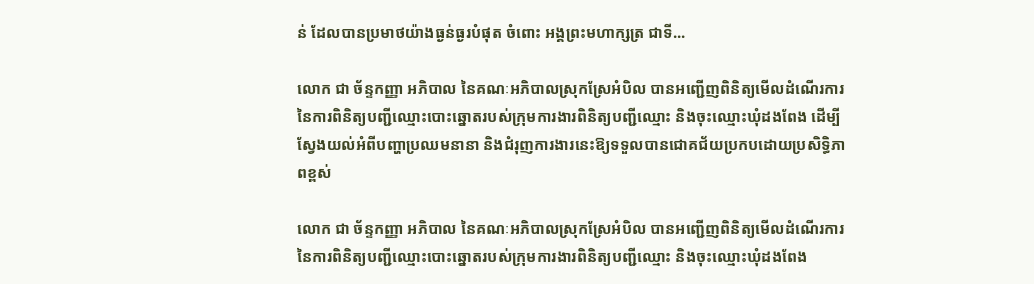ន់ ដែលបានប្រមាថយ៉ាងធ្ងន់ធ្ងរបំផុត ចំពោះ អង្គព្រះមហាក្សត្រ ជាទី...

លោក ជា ច័ន្ទកញ្ញា អភិបាល នៃគណៈអភិបាលស្រុកស្រែអំបិល បានអញ្ជើញពិនិត្យមើលដំណើរការ នៃការពិនិត្យបញ្ជីឈ្មោះបោះឆ្នោតរបស់ក្រុមការងារពិនិត្យបញ្ជីឈ្មោះ និងចុះឈ្មោះឃុំដងពែង ដើម្បីស្វែងយល់អំពីបញ្ហាប្រឈមនានា និងជំរុញការងារនេះឱ្យទទួលបានជោគជ័យប្រកបដោយប្រសិទ្ធិភាពខ្ពស់

លោក ជា ច័ន្ទកញ្ញា អភិបាល នៃគណៈអភិបាលស្រុកស្រែអំបិល បានអញ្ជើញពិនិត្យមើលដំណើរការ នៃការពិនិត្យបញ្ជីឈ្មោះបោះឆ្នោតរបស់ក្រុមការងារពិនិត្យបញ្ជីឈ្មោះ និងចុះឈ្មោះឃុំដងពែង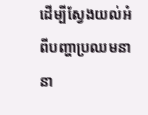ដើម្បីស្វែងយល់អំពីបញ្ហាប្រឈមនានា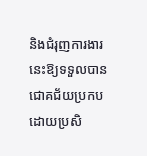និងជំរុញការងារនេះឱ្យទទួលបានជោគជ័យប្រកបដោយប្រសិ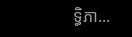ទ្ធិភា...